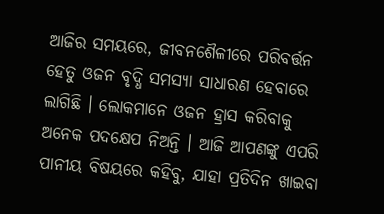ଆଜିର ସମୟରେ, ଜୀବନଶୈଳୀରେ ପରିବର୍ତ୍ତନ ହେତୁ ଓଜନ ବୃଦ୍ଧି ସମସ୍ୟା ସାଧାରଣ ହେବାରେ ଲାଗିଛି । ଲୋକମାନେ ଓଜନ ହ୍ରାସ କରିବାକୁ ଅନେକ ପଦକ୍ଷେପ ନିଅନ୍ତି । ଆଜି ଆପଣଙ୍କୁ ଏପରି ପାନୀୟ ବିଷୟରେ କହିବୁ, ଯାହା ପ୍ରତିଦିନ ଖାଇବା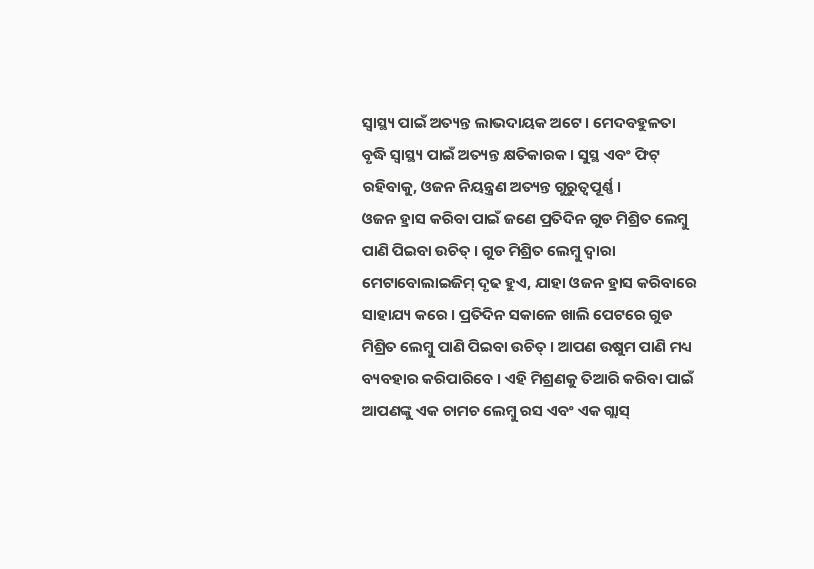ସ୍ୱାସ୍ଥ୍ୟ ପାଇଁ ଅତ୍ୟନ୍ତ ଲାଭଦାୟକ ଅଟେ । ମେଦବହୁଳତା ବୃଦ୍ଧି ସ୍ୱାସ୍ଥ୍ୟ ପାଇଁ ଅତ୍ୟନ୍ତ କ୍ଷତିକାରକ । ସୁସ୍ଥ ଏବଂ ଫିଟ୍ ରହିବାକୁ, ଓଜନ ନିୟନ୍ତ୍ରଣ ଅତ୍ୟନ୍ତ ଗୁରୁତ୍ୱପୂର୍ଣ୍ଣ ।
ଓଜନ ହ୍ରାସ କରିବା ପାଇଁ ଜଣେ ପ୍ରତିଦିନ ଗୁଡ ମିଶ୍ରିତ ଲେମ୍ବୁ ପାଣି ପିଇବା ଉଚିତ୍ । ଗୁଡ ମିଶ୍ରିତ ଲେମ୍ବୁ ଦ୍ୱାରା ମେଟାବୋଲାଇଜିମ୍ ଦୃଢ ହୁଏ, ଯାହା ଓଜନ ହ୍ରାସ କରିବାରେ ସାହାଯ୍ୟ କରେ । ପ୍ରତିଦିନ ସକାଳେ ଖାଲି ପେଟରେ ଗୁଡ ମିଶ୍ରିତ ଲେମ୍ବୁ ପାଣି ପିଇବା ଉଚିତ୍ । ଆପଣ ଉଷୁମ ପାଣି ମଧ୍ୟ ବ୍ୟବହାର କରିପାରିବେ । ଏହି ମିଶ୍ରଣକୁ ତିଆରି କରିବା ପାଇଁ ଆପଣଙ୍କୁ ଏକ ଚାମଚ ଲେମ୍ବୁ ରସ ଏବଂ ଏକ ଗ୍ଲାସ୍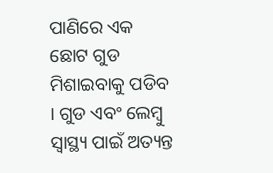ପାଣିରେ ଏକ ଛୋଟ ଗୁଡ ମିଶାଇବାକୁ ପଡିବ । ଗୁଡ ଏବଂ ଲେମ୍ବୁ ସ୍ୱାସ୍ଥ୍ୟ ପାଇଁ ଅତ୍ୟନ୍ତ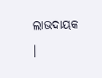ଲାଭଦାୟକ ।